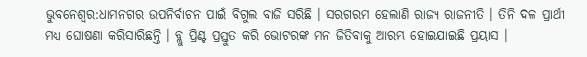ଭୁବନେଶ୍ବର:ଧାମନଗର ଉପନିର୍ବାଚନ ପାଇଁ ବିଗୁଲ ବାଜି ସରିଛି । ସରଗରମ ହେଲାଣି ରାଜ୍ୟ ରାଜନୀତି । ତିନି ଦଳ ପ୍ରାର୍ଥୀ ମଧ୍ୟ ଘୋଷଣା କରିସାରିଛନ୍ତି । ବ୍ଲୁ ପ୍ରିଣ୍ଟ ପ୍ରସ୍ତୁତ କରି ଭୋଟରଙ୍କ ମନ ଜିତିବାକୁ ଆରମ୍ଭ ହୋଇଯାଇଛି ପ୍ରୟାସ ।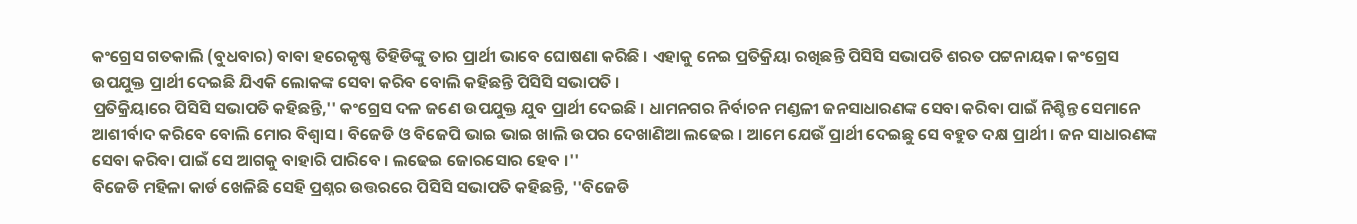କଂଗ୍ରେସ ଗତକାଲି (ବୁଧବାର) ବାବା ହରେକୃଷ୍ଣ ତିହିଡିଙ୍କୁ ତାର ପ୍ରାର୍ଥୀ ଭାବେ ଘୋଷଣା କରିଛି । ଏହାକୁ ନେଇ ପ୍ରତିକ୍ରିୟା ରଖିଛନ୍ତି ପିସିସି ସଭାପତି ଶରତ ପଟ୍ଟନାୟକ। କଂଗ୍ରେସ ଉପଯୁକ୍ତ ପ୍ରାର୍ଥୀ ଦେଇଛି ଯିଏକି ଲୋକଙ୍କ ସେବା କରିବ ବୋଲି କହିଛନ୍ତି ପିସିସି ସଭାପତି ।
ପ୍ରତିକ୍ରିୟାରେ ପିସିସି ସଭାପତି କହିଛନ୍ତି,'' କଂଗ୍ରେସ ଦଳ ଜଣେ ଉପଯୁକ୍ତ ଯୁବ ପ୍ରାର୍ଥୀ ଦେଇଛି । ଧାମନଗର ନିର୍ବାଚନ ମଣ୍ଡଳୀ ଜନସାଧାରଣଙ୍କ ସେବା କରିବା ପାଇଁ ନିଶ୍ଚିନ୍ତ ସେମାନେ ଆଶୀର୍ବାଦ କରିବେ ବୋଲି ମୋର ବିଶ୍ବାସ । ବିଜେଡି ଓ ବିଜେପି ଭାଇ ଭାଇ ଖାଲି ଉପର ଦେଖାଣିଆ ଲଢେଇ । ଆମେ ଯେଉଁ ପ୍ରାର୍ଥୀ ଦେଇଛୁ ସେ ବହୁତ ଦକ୍ଷ ପ୍ରାର୍ଥୀ । ଜନ ସାଧାରଣଙ୍କ ସେବା କରିବା ପାଇଁ ସେ ଆଗକୁ ବାହାରି ପାରିବେ । ଲଢେଇ ଜୋରସୋର ହେବ ।''
ବିଜେଡି ମହିଳା କାର୍ଡ ଖେଳିଛି ସେହି ପ୍ରଶ୍ନର ଉତ୍ତରରେ ପିସିସି ସଭାପତି କହିଛନ୍ତି, ''ବିଜେଡି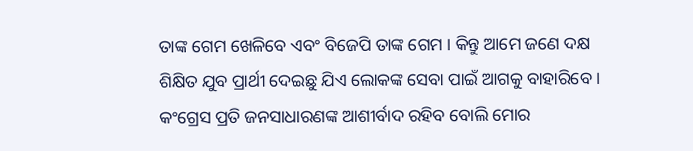ତାଙ୍କ ଗେମ ଖେଳିବେ ଏବଂ ବିଜେପି ତାଙ୍କ ଗେମ । କିନ୍ତୁ ଆମେ ଜଣେ ଦକ୍ଷ ଶିକ୍ଷିତ ଯୁବ ପ୍ରାର୍ଥୀ ଦେଇଛୁ ଯିଏ ଲୋକଙ୍କ ସେବା ପାଇଁ ଆଗକୁ ବାହାରିବେ । କଂଗ୍ରେସ ପ୍ରତି ଜନସାଧାରଣଙ୍କ ଆଶୀର୍ବାଦ ରହିବ ବୋଲି ମୋର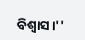ବିଶ୍ବାସ।''